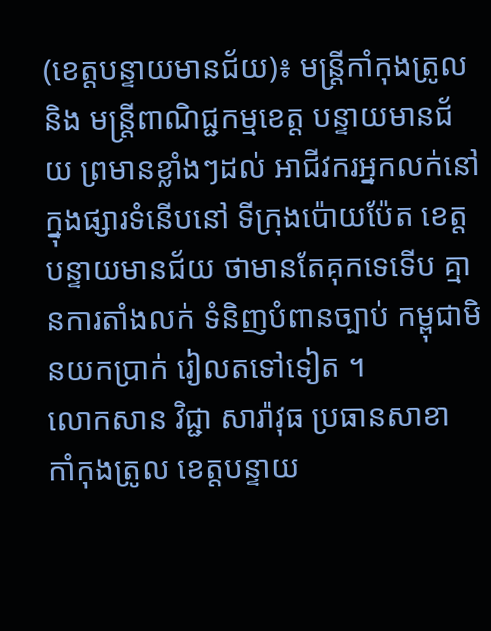(ខេត្តបន្ទាយមានជ័យ)៖ មន្ត្រីកាំកុងត្រូលនិង មន្ត្រីពាណិជ្ជកម្មខេត្ត បន្ទាយមានជ័យ ព្រមានខ្លាំងៗដល់ អាជីវករអ្នកលក់នៅ ក្នុងផ្សារទំនើបនៅ ទីក្រុងប៉ោយប៉ែត ខេត្តបន្ទាយមានជ័យ ថាមានតែគុកទេទើប គ្មានការតាំងលក់ ទំនិញបំពានច្បាប់ កម្ពុជាមិនយកប្រាក់ រៀលតទៅទៀត ។
លោកសាន វិជ្ជា សារ៉ាវុធ ប្រធានសាខា កាំកុងត្រូល ខេត្តបន្ទាយ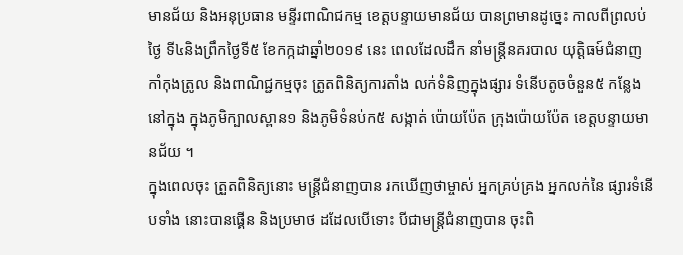មានជ័យ និងអនុប្រធាន មន្ទីរពាណិជកម្ម ខេត្តបន្ទាយមានជ័យ បានព្រមានដូច្នេះ កាលពីព្រលប់ថ្ងៃ ទី៤និងព្រឹកថ្ងៃទី៥ ខែកក្កដាឆ្នាំ២០១៩ នេះ ពេលដែលដឹក នាំមន្ត្រីនគរបាល យុត្តិធម៍ជំនាញ កាំកុងត្រូល និងពាណិជ្ជកម្មចុះ ត្រូតពិនិត្យការតាំង លក់ទំនិញក្នុងផ្សារ ទំនើបតូចចំនួន៥ កន្លែងនៅក្នុង ក្នុងភូមិក្បាលស្ពាន១ និងភូមិទំនប់ក៥ សង្កាត់ ប៉ោយប៉ែត ក្រុងប៉ោយប៉ែត ខេត្តបន្ទាយមានជ័យ ។
ក្នុងពេលចុះ ត្រួតពិនិត្យនោះ មន្ត្រីជំនាញបាន រកឃើញថាម្ចាស់ អ្នកគ្រប់គ្រង អ្នកលក់នៃ ផ្សារទំនើបទាំង នោះបានផ្គើន និងប្រមាថ ដដែលបើទោះ បីជាមន្ត្រីជំនាញបាន ចុះពិ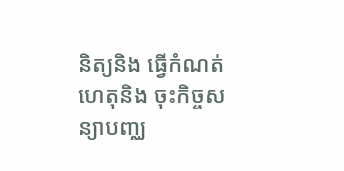និត្យនិង ធ្វើកំណត់ហេតុនិង ចុះកិច្ចសន្យាបញ្ឈ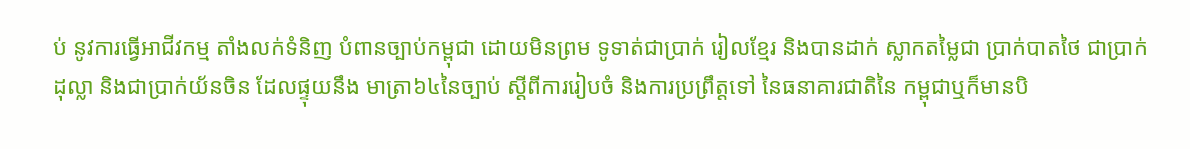ប់ នូវការធ្វើអាជីវកម្ម តាំងលក់ទំនិញ បំពានច្បាប់កម្ពុជា ដោយមិនព្រម ទូទាត់ជាប្រាក់ រៀលខ្មែរ និងបានដាក់ ស្លាកតម្លៃជា ប្រាក់បាតថៃ ជាប្រាក់ដុល្លា និងជាប្រាក់យ័នចិន ដែលផ្ទុយនឹង មាត្រា៦៤នៃច្បាប់ ស្តីពីការរៀបចំ និងការប្រព្រឹត្តទៅ នៃធនាគារជាតិនៃ កម្ពុជាឬក៏មានបិ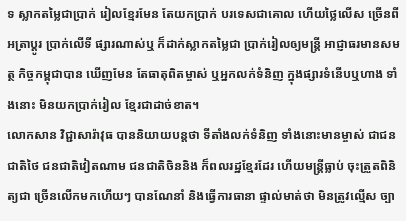ទ ស្លាកតម្លៃជាប្រាក់ រៀលខ្មែរមែន តែយកប្រាក់ បរទេសជាគោល ហើយថ្លៃលើស ច្រើនពីអត្រាប្តូរ ប្រាក់លើទី ផ្សារណាស់ឬ ក៏ដាក់ស្លាកតម្លៃជា ប្រាក់រៀលឲ្យមន្ត្រី អាជ្ញាធរមានសមត្ថ កិច្ចកម្ពុជាបាន ឃើញមែន តែធាតុពិតម្ចាស់ ឬអ្នកលក់ទំនិញ ក្នុងផ្សារទំនើបឬហាង ទាំងនោះ មិនយកប្រាក់រៀល ខ្មែរជាដាច់ខាត។
លោកសាន វិជ្ជាសារ៉ាវុធ បាននិយាយបន្តថា ទីតាំងលក់ទំនិញ ទាំងនោះមានម្ចាស់ ជាជនជាតិថៃ ជនជាតិវៀតណាម ជនជាតិចិននិង ក៏ពលរដ្ឋខ្មែរដែរ ហើយមន្ត្រីធ្លាប់ ចុះត្រួតពិនិត្យជា ច្រើនលើកមកហើយៗ បានណែនាំ និងធ្វើការធានា ផ្ទាល់មាត់ថា មិនត្រូវល្មើស ច្បា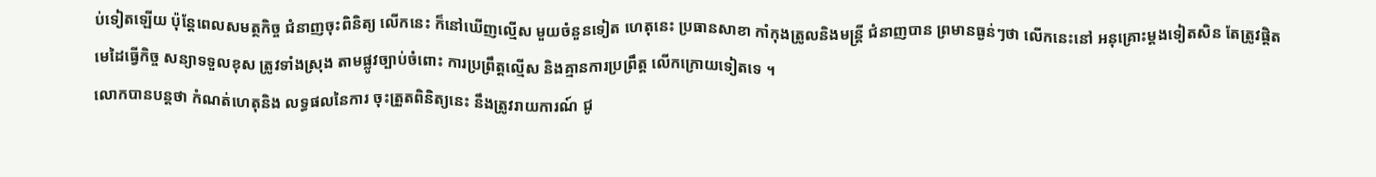ប់ទៀតឡើយ ប៉ុន្តែពេលសមត្ថកិច្ច ជំនាញចុះពិនិត្យ លើកនេះ ក៏នៅឃើញល្មើស មួយចំនួនទៀត ហេតុនេះ ប្រធានសាខា កាំកុងត្រូលនិងមន្ត្រី ជំនាញបាន ព្រមានធ្ងន់ៗថា លើកនេះនៅ អនុគ្រោះម្តងទៀតសិន តែត្រូវផ្តិត មេដៃធ្វើកិច្ច សន្យាទទួលខុស ត្រូវទាំងស្រុង តាមផ្លូវច្បាប់ចំពោះ ការប្រព្រឹត្តល្មើស និងគ្មានការប្រព្រឹត្ត លើកក្រោយទៀតទេ ។
លោកបានបន្តថា កំណត់ហេតុនិង លទ្ធផលនៃការ ចុះត្រួតពិនិត្យនេះ នឹងត្រូវរាយការណ៍ ជូ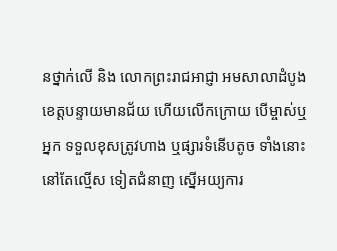នថ្នាក់លើ និង លោកព្រះរាជអាជ្ញា អមសាលាដំបូង ខេត្តបន្ទាយមានជ័យ ហើយលើកក្រោយ បើម្ចាស់ឬអ្នក ទទួលខុសត្រូវហាង ឬផ្សារទំនើបតូច ទាំងនោះ នៅតែល្មើស ទៀតជំនាញ ស្នើអយ្យការ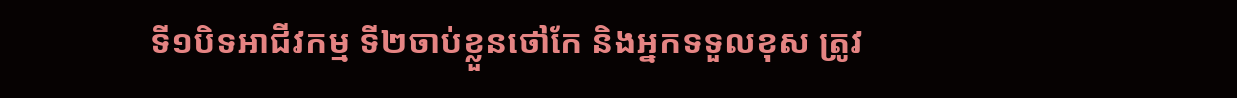ទី១បិទអាជីវកម្ម ទី២ចាប់ខ្លួនថៅកែ និងអ្នកទទួលខុស ត្រូវ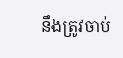នឹងត្រូវចាប់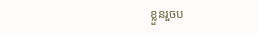ខ្លួនរួចប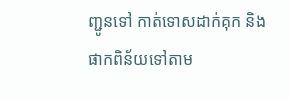ញ្ជូនទៅ កាត់ទោសដាក់គុក និងផាកពិន័យទៅតាម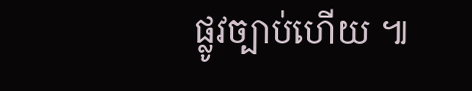ផ្លូវច្បាប់ហើយ ៕